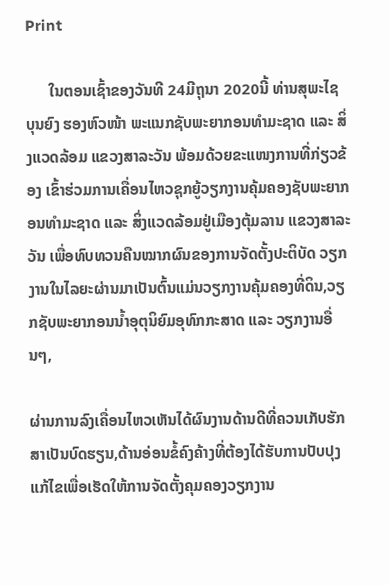Print

      ໃນຕອນເຊົ້າຂອງວັນທີ 24ມີຖຸນາ 2020ນີ້ ທ່ານສຸພະໄຊ ບຸນຍົງ ຮອງຫົວໜ້າ ພະແນກຊັບພະຍາກອນທຳມະຊາດ ແລະ ສິ່ງແວດລ້ອມ ແຂວງສາລະວັນ ພ້ອມດ້ວຍຂະແໜງການທີ່ກ່ຽວຂ້ອງ ເຂົ້າຮ່ວມການເຄື່ອນໄຫວຊຸກຍູ້ວຽກງານຄຸ້ມຄອງຊັບພະຍາກອນທຳມະຊາດ ແລະ ສິ່ງແວດລ້ອມຢູ່ເມືອງຕຸ້ມລານ ແຂວງສາລະວັນ ເພື່ອທົບທວນຄືນໝາກຜົນຂອງການຈັດຕັ້ງປະຕິບັດ ວຽກງານໃນໄລຍະຜ່ານມາເປັນຕົ້ນແມ່ນວຽກງານຄຸ້ມຄອງທີ່ດິນ,ວຽກຊັບພະຍາກອນນໍ້າອຸຕຸນິຍົມອຸທົກກະສາດ ແລະ ວຽກງານອື່ນໆ,

ຜ່ານການລົງເຄື່ອນໄຫວເຫັນໄດ້ຜົນງານດ້ານດີທີ່ຄວນເກັບຮັກສາເປັນບົດຮຽນ,ດ້ານອ່ອນຂໍ້ຄົງຄ້າງທີ່ຕ້ອງໄດ້ຮັບການປັບປຸງແກ້ໄຂເພື່ອເຮັດໃຫ້ການຈັດຕັ້ງຄຸມຄອງວຽກງານ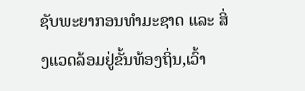ຊັບພະຍາກອນທຳມະຊາດ ແລະ ສິ່ງແວດລ້ອມຢູ່ຂັ້ນທ້ອງຖິ່ນ,ເວົ້າ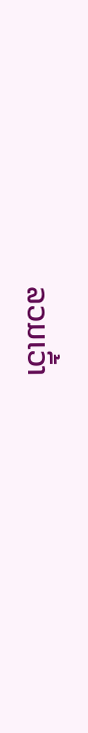ລວມເວົ້າ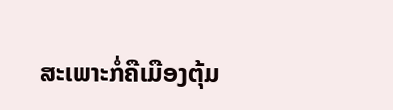ສະເພາະກໍ່ຄືເມືອງຕຸ້ມ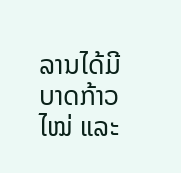ລານໄດ້ມີບາດກ້າວໄໝ່ ແລະ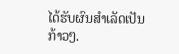ໄດ້ຮັບຜົນສຳເລັດເປັນກ້າວໆ.